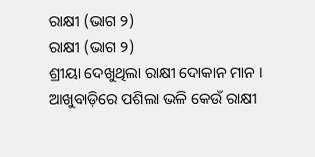ରାକ୍ଷୀ (ଭାଗ ୨)
ରାକ୍ଷୀ (ଭାଗ ୨)
ଶ୍ରୀୟା ଦେଖୁଥିଲା ରାକ୍ଷୀ ଦୋକାନ ମାନ । ଆଖୁବାଡ଼ିରେ ପଶିଲା ଭଳି କେଉଁ ରାକ୍ଷୀ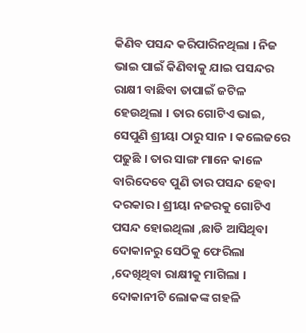କିଣିବ ପସନ୍ଦ କରିପାରିନଥିଲା । ନିଜ ଭାଇ ପାଇଁ କିଣିବାକୁ ଯାଇ ପସନ୍ଦର ରାକ୍ଷୀ ବାଛିବା ତାପାଇଁ ଜଟିଳ ହେଉଥିଲା । ତାର ଗୋଟିଏ ଭାଇ, ସେପୁଣି ଶ୍ରୀୟା ଠାରୁ ସାନ । କଲେଜରେ ପଢୁଛି । ତାର ସାଙ୍ଗ ମାନେ କାଳେ ବାରିଦେବେ ପୁଣି ତାର ପସନ୍ଦ ହେବା ଦରକାର । ଶ୍ରୀୟା ନଜରକୁ ଗୋଟିଏ ପସନ୍ଦ ହୋଇଥିଲା ,ଛାଡି ଆସିଥିବା ଦୋକାନରୁ ସେଠିକୁ ଫେରିଲା ,ଦେଖିଥିବା ରାକ୍ଷୀକୁ ମାଗିଲା । ଦୋକାନୀଟି ଲୋକଙ୍କ ଗହଳି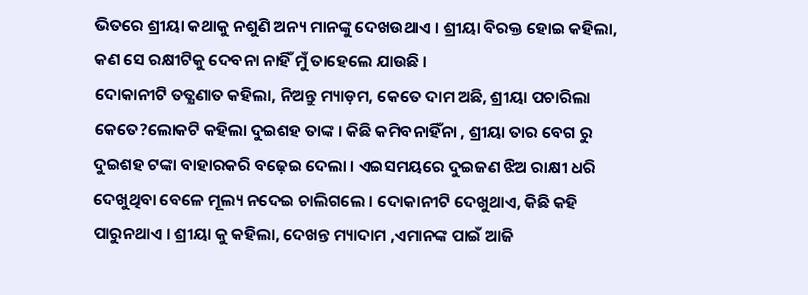ଭିତରେ ଶ୍ରୀୟା କଥାକୁ ନଶୁଣି ଅନ୍ୟ ମାନଙ୍କୁ ଦେଖଉଥାଏ । ଶ୍ରୀୟା ବିରକ୍ତ ହୋଇ କହିଲା, କଣ ସେ ରକ୍ଷୀଟିକୁ ଦେବନା ନାହିଁ ମୁଁ ତାହେଲେ ଯାଉଛି ।
ଦୋକାନୀଟି ତତ୍କ୍ଷଣାତ କହିଲା, ନିଅନ୍ତୁ ମ୍ୟାଡ଼ମ, କେତେ ଦାମ ଅଛି, ଶ୍ରୀୟା ପଚାରିଲା କେତେ?ଲୋକଟି କହିଲା ଦୁଇଶହ ତାଙ୍କ । କିଛି କମିବନାହିଁନା , ଶ୍ରୀୟା ତାର ବେଗ ରୁ ଦୁଇଶହ ଟଙ୍କା ବାହାରକରି ବଢ଼େଇ ଦେଲା । ଏଇସମୟରେ ଦୁଇଜଣ ଝିଅ ରାକ୍ଷୀ ଧରି ଦେଖୁଥିବା ବେଳେ ମୂଲ୍ୟ ନଦେଇ ଚାଲିଗଲେ । ଦୋକାନୀଟି ଦେଖୁଥାଏ, କିଛି କହି ପାରୁନଥାଏ । ଶ୍ରୀୟା କୁ କହିଲା, ଦେଖନ୍ତ ମ୍ୟାଦାମ ,ଏମାନଙ୍କ ପାଇଁ ଆଜି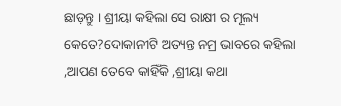ଛାଡ଼ନ୍ତୁ । ଶ୍ରୀୟା କହିଲା ସେ ରାକ୍ଷୀ ର ମୂଲ୍ୟ କେତେ?ଦୋକାନୀଟି ଅତ୍ୟନ୍ତ ନମ୍ର ଭାବରେ କହିଲା ,ଆପଣ ତେବେ କାହିଁକି ,ଶ୍ରୀୟା କଥା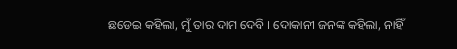ଛଡେଇ କହିଲା, ମୁଁ ତାର ଦାମ ଦେବି । ଦୋକାନୀ ଜନଙ୍କ କହିଲା, ନାହିଁ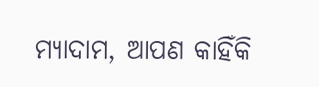ମ୍ୟାଦାମ, ଆପଣ କାହିଁକି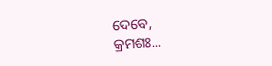ଦେବେ,
କ୍ରମଶଃ...